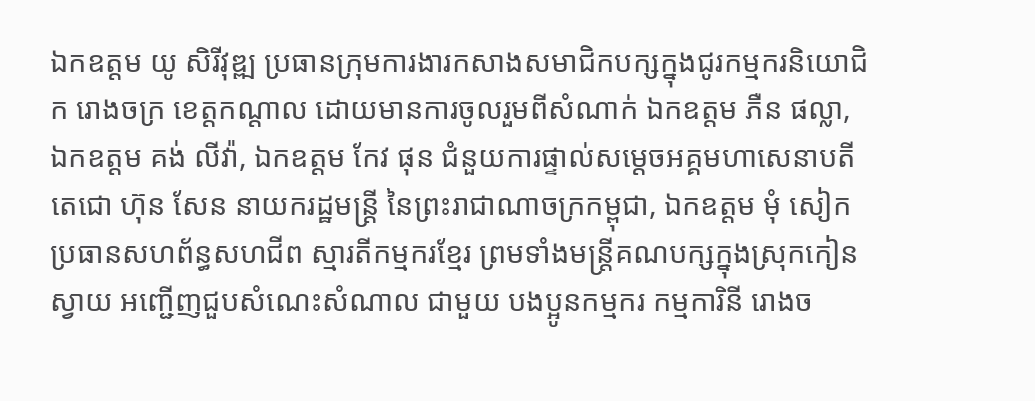ឯកឧត្ដម យូ សិរីវុឌ្ឍ ប្រធានក្រុមការងារកសាងសមាជិកបក្សក្នុងជូរកម្មករនិយោជិក រោងចក្រ ខេត្តកណ្តាល ដោយមានការចូលរួមពីសំណាក់ ឯកឧត្តម ភឺន ផល្លា, ឯកឧត្ដម គង់ លីវ៉ា, ឯកឧត្តម កែវ ផុន ជំនួយការផ្ទាល់សម្តេចអគ្គមហាសេនាបតីតេជោ ហ៊ុន សែន នាយករដ្ឋមន្ត្រី នៃព្រះរាជាណាចក្រកម្ពុជា, ឯកឧត្តម មុំ សៀក ប្រធានសហព័ន្ធសហជីព ស្មារតីកម្មករខ្មែរ ព្រមទាំងមន្ត្រីគណបក្សក្នុងស្រុកកៀនស្វាយ អញ្ជើញជួបសំណេះសំណាល ជាមួយ បងប្អូនកម្មករ កម្មការិនី រោងច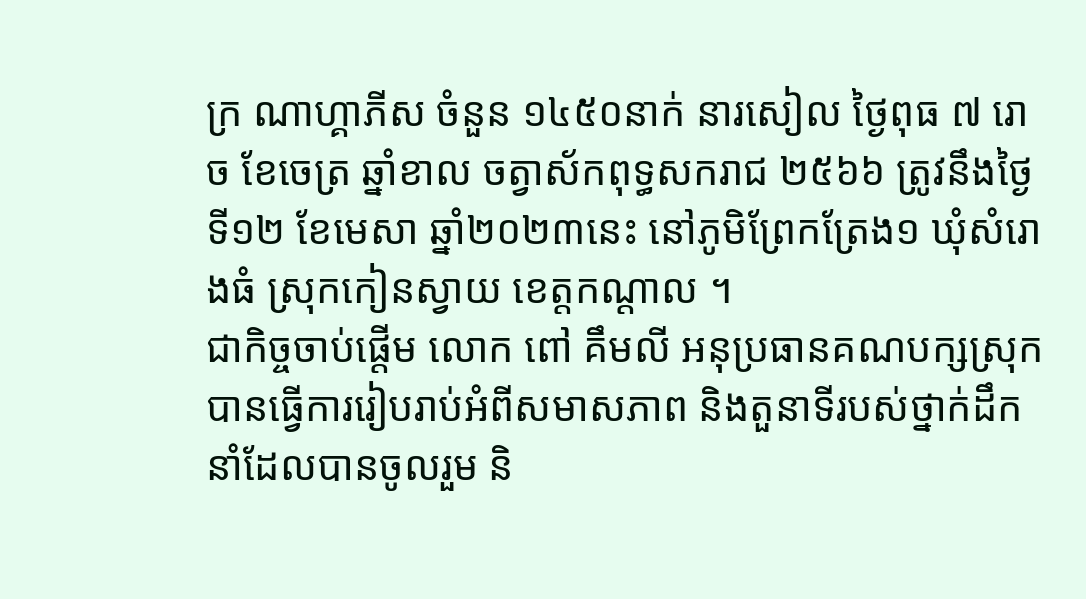ក្រ ណាហ្គាភីស ចំនួន ១៤៥០នាក់ នារសៀល ថ្ងៃពុធ ៧ រោច ខែចេត្រ ឆ្នាំខាល ចត្វាស័កពុទ្ធសករាជ ២៥៦៦ ត្រូវនឹងថ្ងៃទី១២ ខែមេសា ឆ្នាំ២០២៣នេះ នៅភូមិព្រែកត្រែង១ ឃុំសំរោងធំ ស្រុកកៀនស្វាយ ខេត្តកណ្តាល ។
ជាកិច្ចចាប់ផ្តើម លោក ពៅ គឹមលី អនុប្រធានគណបក្សស្រុក បានធ្វើការរៀបរាប់អំពីសមាសភាព និងតួនាទីរបស់ថ្នាក់ដឹកនាំដែលបានចូលរួម និ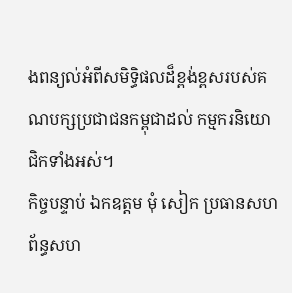ងពន្យល់អំពីសមិទ្ធិផលដ៏ខ្ពង់ខ្ពសរបស់គណបក្សប្រជាជនកម្ពុជាដល់ កម្មករនិយោជិកទាំងអស់។
កិច្ចបន្ទាប់ ឯកឧត្តម មុំ សៀក ប្រធានសហព័ន្ធសហ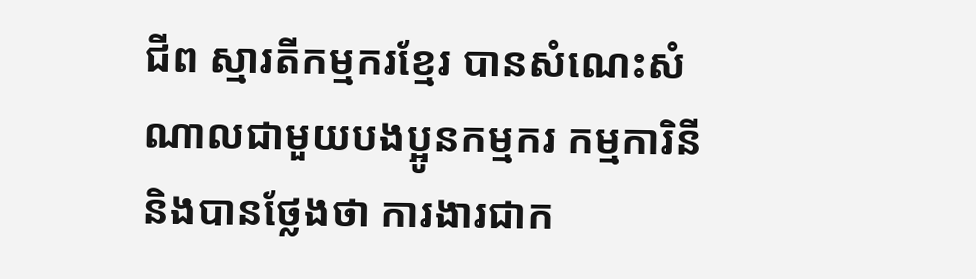ជីព ស្មារតីកម្មករខ្មែរ បានសំណេះសំណាលជាមួយបងប្អូនកម្មករ កម្មការិនី និងបានថ្លែងថា ការងារជាក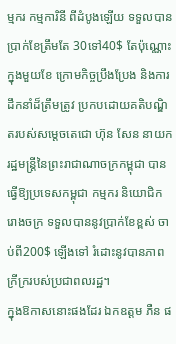ម្មករ កម្មការិនី ពីដំបូងឡើយ ទទួលបានប្រាក់ខែត្រឹមតែ 30ទៅ40$ តែប៉ុណ្ណោះក្នុងមួយខែ ក្រោមកិច្ចប្រឹងប្រែង និងការដឹកនាំដ៏ត្រឹមត្រូវ ប្រកបដោយគតិបណ្ឌិតរបស់សម្តេចតេជោ ហ៊ុន សែន នាយករដ្ឋមន្រ្តីនៃព្រះរាជាណាចក្រកម្ពុជា បានធ្វើឱ្យប្រទេសកម្ពុជា កម្មករ និយោជិក រោងចក្រ ទទួលបាននូវប្រាក់ខែខ្ពស់ ចាប់ពី200$ ឡើងទៅ រំដោះនូវបានភាពក្រីក្ររបស់ប្រជាពលរដ្ឋ។
ក្នុងឱកាសនោះផងដែរ ឯកឧត្តម ភឺន ផ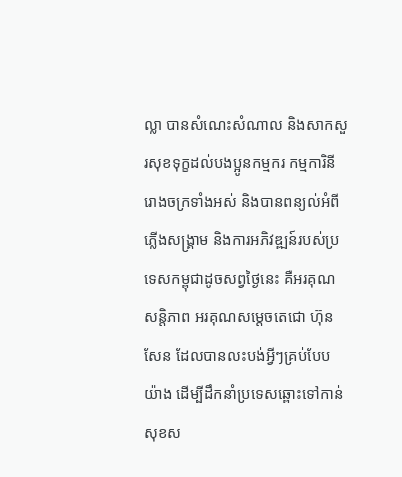ល្លា បានសំណេះសំណាល និងសាកសួរសុខទុក្ខដល់បងប្អូនកម្មករ កម្មការិនីរោងចក្រទាំងអស់ និងបានពន្យល់អំពីភ្លើងសង្គ្រាម និងការអភិវឌ្ឍន៍របស់ប្រទេសកម្ពុជាដូចសព្វថ្ងៃនេះ គឺអរគុណសន្តិភាព អរគុណសម្តេចតេជោ ហ៊ុន សែន ដែលបានលះបង់អ្វីៗគ្រប់បែបយ៉ាង ដើម្បីដឹកនាំប្រទេសឆ្ពោះទៅកាន់សុខស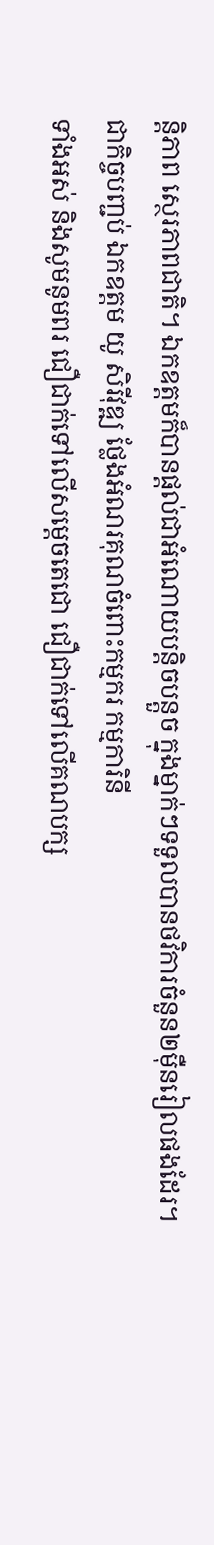ន្តិភាព ស្ថេរភាពជាតិ។ ឯកឧត្តមក៏បានផ្តល់ជាអំណោយបន្តិចបន្តួច ក្នុងម្នាក់ៗទទួលបានថវិការចំនួន២ម៉ឺនរៀលផងដែរ។
ជាកិច្ចបញ្ជប់ ឯកឧត្តម យូ សិរីវុឌ្ឍ ថ្លែងអំណរគុណចំពោះកម្មករ កម្មការិនី
ទាំងអស់ និងសូមនូមពរ ជឿជាក់ទៅលើសម្តេចតេជោ ជឿជាក់ទៅលើគណបក្ស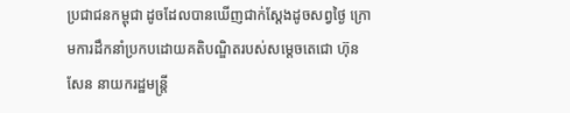ប្រជាជនកម្ពុជា ដូចដែលបានឃើញជាក់ស្តែងដូចសព្វថ្ងៃ ក្រោមការដឹកនាំប្រកបដោយគតិបណ្ឌិតរបស់សម្តេចតេជោ ហ៊ុន សែន នាយករដ្ឋមន្រ្តី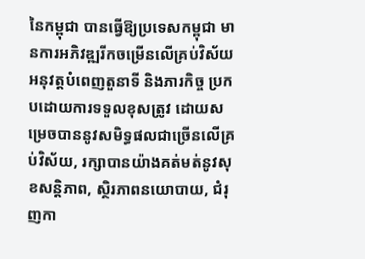នៃកម្ពុជា បានធ្វើឱ្យប្រទេសកម្ពុជា មានការអភិវឌ្ឍរីកចម្រើនលើគ្រប់វិស័យ អនុវត្តបំពេញតួនាទី និងភារកិច្ច ប្រកបដោយការទទួលខុសត្រូវ ដោយសម្រេចបាននូវសមិទ្ធផលជាច្រើនលើគ្រប់វិស័យ, រក្សាបានយ៉ាងគត់មត់នូវសុខសន្តិភាព, ស្ថិរភាពនយោបាយ, ជំរុញកា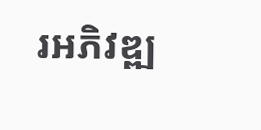រអភិវឌ្ឍ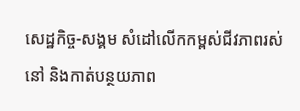សេដ្ឋកិច្ច-សង្គម សំដៅលើកកម្ពស់ជីវភាពរស់នៅ និងកាត់បន្ថយភាព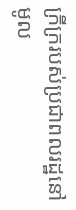ក្រីក្ររបស់ប្រជាពលរដ្ឋនៅមូល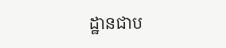ដ្ឋានជាប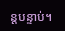ន្តបន្ទាប់។